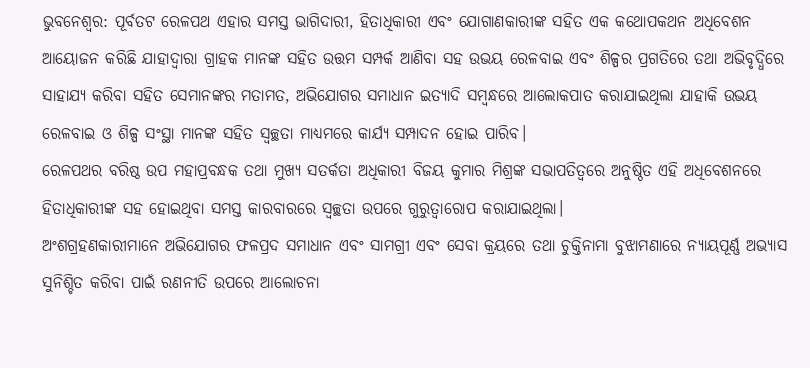ଭୁବନେଶ୍ୱର: ପୂର୍ବତଟ ରେଳପଥ ଏହାର ସମସ୍ତ ଭାଗିଦାରୀ, ହିତାଧିକାରୀ ଏବଂ ଯୋଗାଣକାରୀଙ୍କ ସହିତ ଏକ କଥୋପକଥନ ଅଧିବେଶନ ଆୟୋଜନ କରିଛି ଯାହାଦ୍ୱାରା ଗ୍ରାହକ ମାନଙ୍କ ସହିତ ଉତ୍ତମ ସମ୍ପର୍କ ଆଣିବା ସହ ଉଭୟ ରେଳବାଇ ଏବଂ ଶିଳ୍ପର ପ୍ରଗତିରେ ତଥା ଅଭିବୃଦ୍ଧିରେ ସାହାଯ୍ୟ କରିବା ସହିତ ସେମାନଙ୍କର ମତାମତ, ଅଭିଯୋଗର ସମାଧାନ ଇତ୍ୟାଦି ସମ୍ବନ୍ଧରେ ଆଲୋକପାତ କରାଯାଇଥିଲା ଯାହାକି ଉଭୟ ରେଳବାଇ ଓ ଶିଳ୍ପ ସଂସ୍ଥା ମାନଙ୍କ ସହିତ ସ୍ୱଚ୍ଛତା ମାଧ୍ୟମରେ କାର୍ଯ୍ୟ ସମ୍ପାଦନ ହୋଇ ପାରିବ।
ରେଳପଥର ବରିଷ୍ଠ ଉପ ମହାପ୍ରବନ୍ଧକ ତଥା ମୁଖ୍ୟ ସତର୍କତା ଅଧିକାରୀ ବିଜୟ କୁମାର ମିଶ୍ରଙ୍କ ସଭାପତିତ୍ୱରେ ଅନୁଷ୍ଠିତ ଏହି ଅଧିବେଶନରେ ହିତାଧିକାରୀଙ୍କ ସହ ହୋଇଥିବା ସମସ୍ତ କାରବାରରେ ସ୍ୱଚ୍ଛତା ଉପରେ ଗୁରୁତ୍ୱାରୋପ କରାଯାଇଥିଲା।
ଅଂଶଗ୍ରହଣକାରୀମାନେ ଅଭିଯୋଗର ଫଳପ୍ରଦ ସମାଧାନ ଏବଂ ସାମଗ୍ରୀ ଏବଂ ସେବା କ୍ରୟରେ ତଥା ଚୁକ୍ତିନାମା ବୁଝାମଣାରେ ନ୍ୟାୟପୂର୍ଣ୍ଣ ଅଭ୍ୟାସ ସୁନିଶ୍ଚିତ କରିବା ପାଇଁ ରଣନୀତି ଉପରେ ଆଲୋଚନା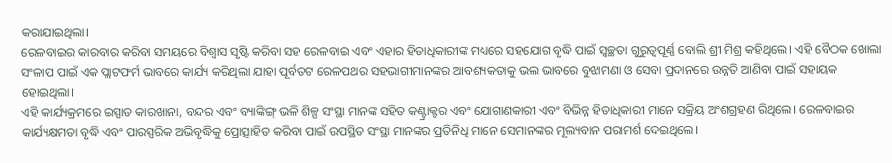କରାଯାଇଥିଲା।
ରେଳବାଇର କାରବାର କରିବା ସମୟରେ ବିଶ୍ୱାସ ସୃଷ୍ଟି କରିବା ସହ ରେଳବାଇ ଏବଂ ଏହାର ହିତାଧିକାରୀଙ୍କ ମଧ୍ୟରେ ସହଯୋଗ ବୃଦ୍ଧି ପାଇଁ ସ୍ୱଚ୍ଛତା ଗୁରୁତ୍ୱପୂର୍ଣ୍ଣ ବୋଲି ଶ୍ରୀ ମିଶ୍ର କହିଥିଲେ। ଏହି ବୈଠକ ଖୋଲା ସଂଳାପ ପାଇଁ ଏକ ପ୍ଲାଟଫର୍ମ ଭାବରେ କାର୍ଯ୍ୟ କରିଥିଲା ଯାହା ପୂର୍ବତଟ ରେଳପଥର ସହଭାଗୀମାନଙ୍କର ଆବଶ୍ୟକତାକୁ ଭଲ ଭାବରେ ବୁଝାମଣା ଓ ସେବା ପ୍ରଦାନରେ ଉନ୍ନତି ଆଣିବା ପାଇଁ ସହାୟକ ହୋଇଥିଲା।
ଏହି କାର୍ଯ୍ୟକ୍ରମରେ ଇସ୍ପାତ କାରଖାନା, ବନ୍ଦର ଏବଂ ବ୍ୟାଙ୍କିଙ୍ଗ୍ ଭଳି ଶିଳ୍ପ ସଂସ୍ଥା ମାନଙ୍କ ସହିତ କଣ୍ଟ୍ରାକ୍ଟର ଏବଂ ଯୋଗାଣକାରୀ ଏବଂ ବିଭିନ୍ନ ହିତାଧିକାରୀ ମାନେ ସକ୍ରିୟ ଅଂଶଗ୍ରହଣ ରିଥିଲେ। ରେଳବାଇର କାର୍ଯ୍ୟକ୍ଷମତା ବୃଦ୍ଧି ଏବଂ ପାରସ୍ପରିକ ଅଭିବୃଦ୍ଧିକୁ ପ୍ରୋତ୍ସାହିତ କରିବା ପାଇଁ ଉପସ୍ଥିତ ସଂସ୍ଥା ମାନଙ୍କର ପ୍ରତିନିଧି ମାନେ ସେମାନଙ୍କର ମୂଲ୍ୟବାନ ପରାମର୍ଶ ଦେଇଥିଲେ।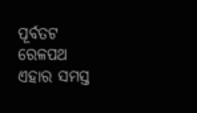ପୂର୍ବତଟ ରେଳପଥ ଏହାର ସମସ୍ତ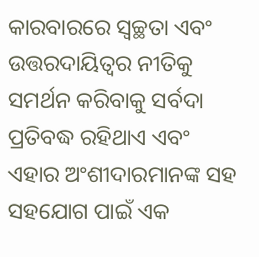କାରବାରରେ ସ୍ୱଚ୍ଛତା ଏବଂ ଉତ୍ତରଦାୟିତ୍ୱର ନୀତିକୁ ସମର୍ଥନ କରିବାକୁ ସର୍ବଦା ପ୍ରତିବଦ୍ଧ ରହିଥାଏ ଏବଂ ଏହାର ଅଂଶୀଦାରମାନଙ୍କ ସହ ସହଯୋଗ ପାଇଁ ଏକ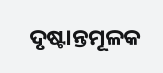ଦୃଷ୍ଟାନ୍ତମୂଳକ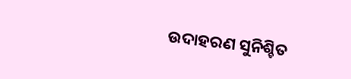ଉଦାହରଣ ସୁନିଶ୍ଚିତ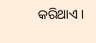କରିଥାଏ।